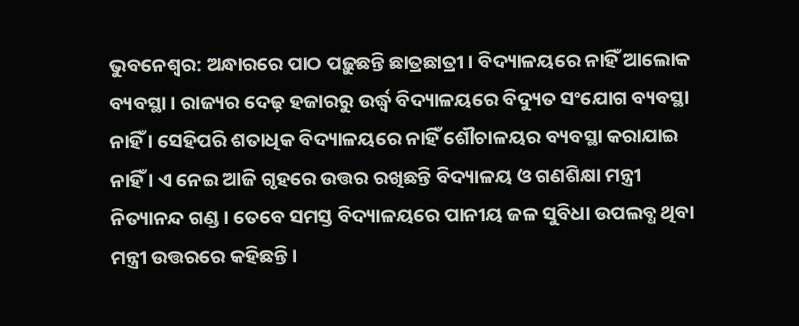ଭୁବନେଶ୍ୱର: ଅନ୍ଧାରରେ ପାଠ ପଢ଼ୁଛନ୍ତି ଛାତ୍ରଛାତ୍ରୀ । ବିଦ୍ୟାଳୟରେ ନାହିଁ ଆଲୋକ ବ୍ୟବସ୍ଥା । ରାଜ୍ୟର ଦେଢ଼ ହଜାରରୁ ଉର୍ଦ୍ଧ୍ୱ ବିଦ୍ୟାଳୟରେ ବିଦ୍ୟୁତ ସଂଯୋଗ ବ୍ୟବସ୍ଥା ନାହିଁ । ସେହିପରି ଶତାଧିକ ବିଦ୍ୟାଳୟରେ ନାହିଁ ଶୌଚାଳୟର ବ୍ୟବସ୍ଥା କରାଯାଇ ନାହିଁ । ଏ ନେଇ ଆଜି ଗୃହରେ ଉତ୍ତର ରଖିଛନ୍ତି ବିଦ୍ୟାଳୟ ଓ ଗଣଶିକ୍ଷା ମନ୍ତ୍ରୀ ନିତ୍ୟାନନ୍ଦ ଗଣ୍ଡ । ତେବେ ସମସ୍ତ ବିଦ୍ୟାଳୟରେ ପାନୀୟ ଜଳ ସୁବିଧା ଉପଲବ୍ଧ ଥିବା ମନ୍ତ୍ରୀ ଉତ୍ତରରେ କହିଛନ୍ତି ।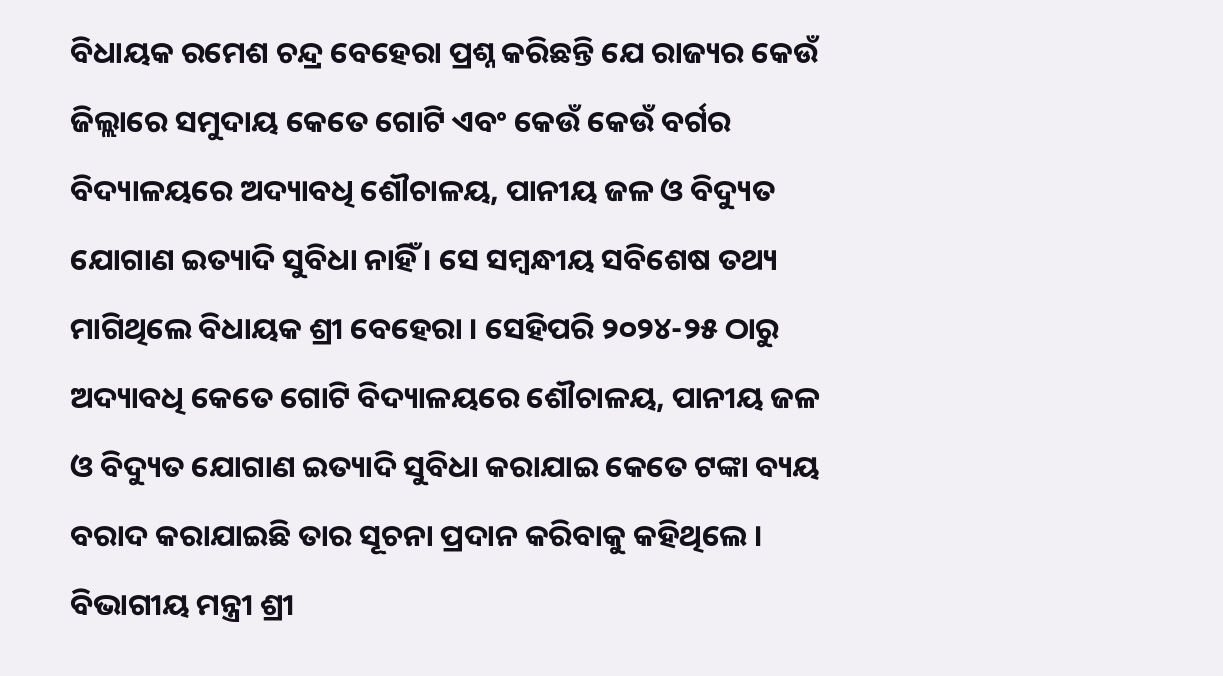ବିଧାୟକ ରମେଶ ଚନ୍ଦ୍ର ବେହେରା ପ୍ରଶ୍ନ କରିଛନ୍ତି ଯେ ରାଜ୍ୟର କେଉଁ ଜିଲ୍ଲାରେ ସମୁଦାୟ କେତେ ଗୋଟି ଏବଂ କେଉଁ କେଉଁ ବର୍ଗର ବିଦ୍ୟାଳୟରେ ଅଦ୍ୟାବଧି ଶୌଚାଳୟ, ପାନୀୟ ଜଳ ଓ ବିଦ୍ୟୁତ ଯୋଗାଣ ଇତ୍ୟାଦି ସୁବିଧା ନାହିଁ । ସେ ସମ୍ବନ୍ଧୀୟ ସବିଶେଷ ତଥ୍ୟ ମାଗିଥିଲେ ବିଧାୟକ ଶ୍ରୀ ବେହେରା । ସେହିପରି ୨୦୨୪-୨୫ ଠାରୁ ଅଦ୍ୟାବଧି କେତେ ଗୋଟି ବିଦ୍ୟାଳୟରେ ଶୌଚାଳୟ, ପାନୀୟ ଜଳ ଓ ବିଦ୍ୟୁତ ଯୋଗାଣ ଇତ୍ୟାଦି ସୁବିଧା କରାଯାଇ କେତେ ଟଙ୍କା ବ୍ୟୟ ବରାଦ କରାଯାଇଛି ତାର ସୂଚନା ପ୍ରଦାନ କରିବାକୁ କହିଥିଲେ ।
ବିଭାଗୀୟ ମନ୍ତ୍ରୀ ଶ୍ରୀ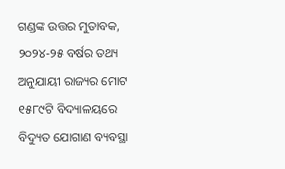ଗଣ୍ଡଙ୍କ ଉତ୍ତର ମୁତାବକ, ୨୦୨୪-୨୫ ବର୍ଷର ତଥ୍ୟ ଅନୁଯାୟୀ ରାଜ୍ୟର ମୋଟ ୧୫୮୯ଟି ବିଦ୍ୟାଳୟରେ ବିଦ୍ୟୁତ ଯୋଗାଣ ବ୍ୟବସ୍ଥା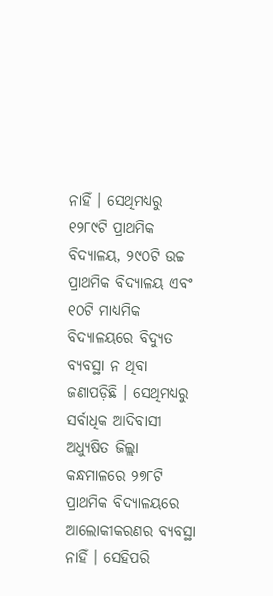ନାହିଁ । ସେଥିମଧ୍ୟରୁ ୧୨୮୯ଟି ପ୍ରାଥମିକ ବିଦ୍ୟାଳୟ, ୨୯୦ଟି ଉଚ୍ଚ ପ୍ରାଥମିକ ବିଦ୍ୟାଳୟ ଏବଂ ୧୦ଟି ମାଧ୍ୟମିକ ବିଦ୍ୟାଳୟରେ ବିଦ୍ୟୁତ ବ୍ୟବସ୍ଥା ନ ଥିବା ଜଣାପଡ଼ିଛି । ସେଥିମଧ୍ୟରୁ ସର୍ବାଧିକ ଆଦିବାସୀ ଅଧ୍ୟୁଷିତ ଜିଲ୍ଲା କନ୍ଧମାଳରେ ୨୭୮ଟି ପ୍ରାଥମିକ ବିଦ୍ୟାଳୟରେ ଆଲୋକୀକରଣର ବ୍ୟବସ୍ଥା ନାହିଁ । ସେହିପରି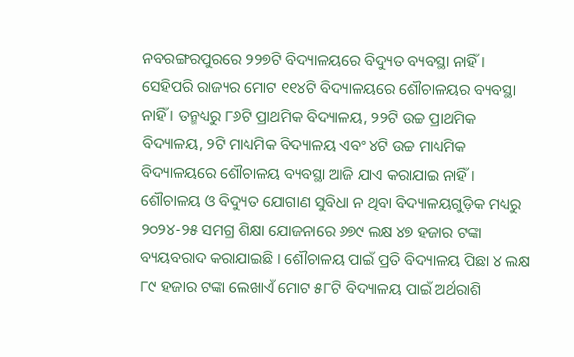ନବରଙ୍ଗରପୁରରେ ୨୨୭ଟି ବିଦ୍ୟାଳୟରେ ବିଦ୍ୟୁତ ବ୍ୟବସ୍ଥା ନାହିଁ ।
ସେହିପରି ରାଜ୍ୟର ମୋଟ ୧୧୪ଟି ବିଦ୍ୟାଳୟରେ ଶୌଚାଳୟର ବ୍ୟବସ୍ଥା ନାହିଁ । ତନ୍ମଧ୍ୟରୁ ୮୬ଟି ପ୍ରାଥମିକ ବିଦ୍ୟାଳୟ, ୨୨ଟି ଉଚ୍ଚ ପ୍ରାଥମିକ ବିଦ୍ୟାଳୟ, ୨ଟି ମାଧ୍ୟମିକ ବିଦ୍ୟାଳୟ ଏବଂ ୪ଟି ଉଚ୍ଚ ମାଧ୍ୟମିକ ବିଦ୍ୟାଳୟରେ ଶୌଚାଳୟ ବ୍ୟବସ୍ଥା ଆଜି ଯାଏ କରାଯାଇ ନାହିଁ ।
ଶୌଚାଳୟ ଓ ବିଦ୍ୟୁତ ଯୋଗାଣ ସୁବିଧା ନ ଥିବା ବିଦ୍ୟାଳୟଗୁଡ଼ିକ ମଧ୍ୟରୁ ୨୦୨୪-୨୫ ସମଗ୍ର ଶିକ୍ଷା ଯୋଜନାରେ ୬୭୯ ଲକ୍ଷ ୪୭ ହଜାର ଟଙ୍କା ବ୍ୟୟବରାଦ କରାଯାଇଛି । ଶୌଚାଳୟ ପାଇଁ ପ୍ରତି ବିଦ୍ୟାଳୟ ପିଛା ୪ ଲକ୍ଷ ୮୯ ହଜାର ଟଙ୍କା ଲେଖାଏଁ ମୋଟ ୫୮ଟି ବିଦ୍ୟାଳୟ ପାଇଁ ଅର୍ଥରାଶି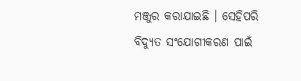ମଞ୍ଜୁର କରାଯାଇଛି । ସେହିପରି ବିଦ୍ୟୁତ ସଂଯୋଗୀକରଣ ପାଇଁ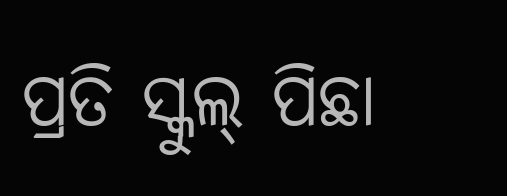ପ୍ରତି ସ୍କୁଲ୍ ପିଛା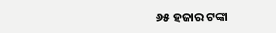୬୫ ହଜାର ଟଙ୍କା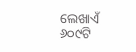ଲେଖାଏଁ ୬୦୯ଟି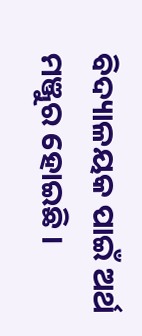ବିଦ୍ୟାଳୟକ ପାଇଁ ଅର୍ଥ ମଞ୍ଜୁର ହୋଇଛି ।